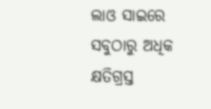ଲାଓ ସାଇରେ ସବୁଠାରୁ ଅଧିକ କ୍ଷତିଗ୍ରସ୍ତ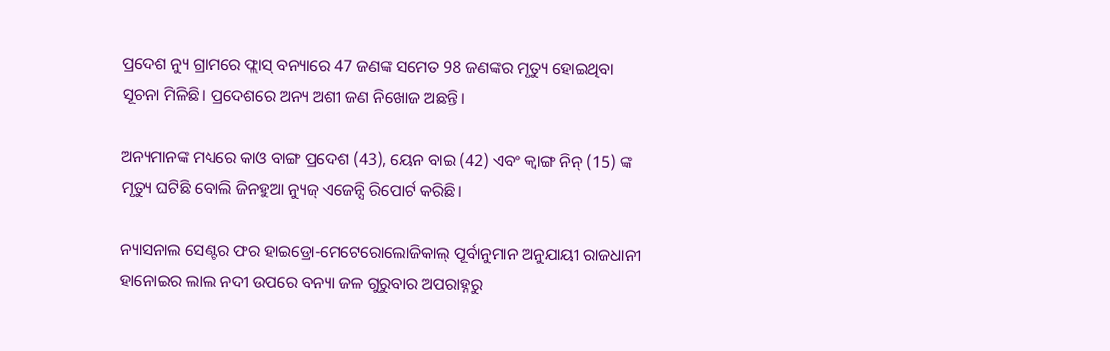ପ୍ରଦେଶ ନ୍ୟୁ ଗ୍ରାମରେ ଫ୍ଲାସ୍ ବନ୍ୟାରେ 47 ଜଣଙ୍କ ସମେତ 98 ଜଣଙ୍କର ମୃତ୍ୟୁ ହୋଇଥିବା ସୂଚନା ମିଳିଛି। ପ୍ରଦେଶରେ ଅନ୍ୟ ଅଶୀ ଜଣ ନିଖୋଜ ଅଛନ୍ତି।

ଅନ୍ୟମାନଙ୍କ ମଧ୍ୟରେ କାଓ ବାଙ୍ଗ ପ୍ରଦେଶ (43), ୟେନ ବାଇ (42) ଏବଂ କ୍ୱାଙ୍ଗ ନିନ୍ (15) ଙ୍କ ମୃତ୍ୟୁ ଘଟିଛି ବୋଲି ଜିନହୁଆ ନ୍ୟୁଜ୍ ଏଜେନ୍ସି ରିପୋର୍ଟ କରିଛି।

ନ୍ୟାସନାଲ ସେଣ୍ଟର ଫର ହାଇଡ୍ରୋ-ମେଟେରୋଲୋଜିକାଲ୍ ପୂର୍ବାନୁମାନ ଅନୁଯାୟୀ ରାଜଧାନୀ ହାନୋଇର ଲାଲ ନଦୀ ଉପରେ ବନ୍ୟା ଜଳ ଗୁରୁବାର ଅପରାହ୍ନରୁ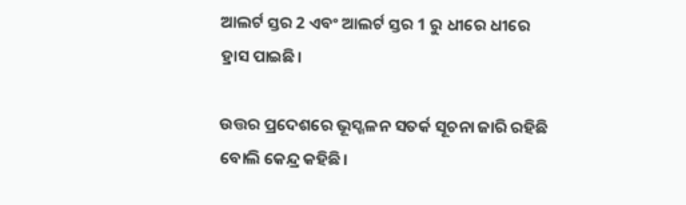ଆଲର୍ଟ ସ୍ତର 2 ଏବଂ ଆଲର୍ଟ ସ୍ତର 1 ରୁ ଧୀରେ ଧୀରେ ହ୍ରାସ ପାଇଛି।

ଉତ୍ତର ପ୍ରଦେଶରେ ଭୂସ୍ଖଳନ ସତର୍କ ସୂଚନା ଜାରି ରହିଛି ବୋଲି କେନ୍ଦ୍ର କହିଛି।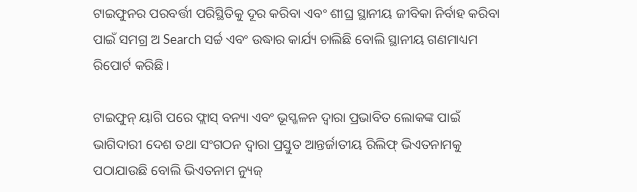ଟାଇଫୁନର ପରବର୍ତ୍ତୀ ପରିସ୍ଥିତିକୁ ଦୂର କରିବା ଏବଂ ଶୀଘ୍ର ସ୍ଥାନୀୟ ଜୀବିକା ନିର୍ବାହ କରିବା ପାଇଁ ସମଗ୍ର ଅ Search ସର୍ଚ୍ଚ ଏବଂ ଉଦ୍ଧାର କାର୍ଯ୍ୟ ଚାଲିଛି ବୋଲି ସ୍ଥାନୀୟ ଗଣମାଧ୍ୟମ ରିପୋର୍ଟ କରିଛି।

ଟାଇଫୁନ୍ ୟାଗି ପରେ ଫ୍ଲାସ୍ ବନ୍ୟା ଏବଂ ଭୂସ୍ଖଳନ ଦ୍ୱାରା ପ୍ରଭାବିତ ଲୋକଙ୍କ ପାଇଁ ଭାଗିଦାରୀ ଦେଶ ତଥା ସଂଗଠନ ଦ୍ୱାରା ପ୍ରସ୍ତୁତ ଆନ୍ତର୍ଜାତୀୟ ରିଲିଫ୍ ଭିଏତନାମକୁ ପଠାଯାଉଛି ବୋଲି ଭିଏତନାମ ନ୍ୟୁଜ୍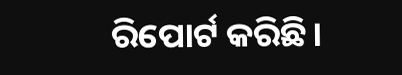ରିପୋର୍ଟ କରିଛି।